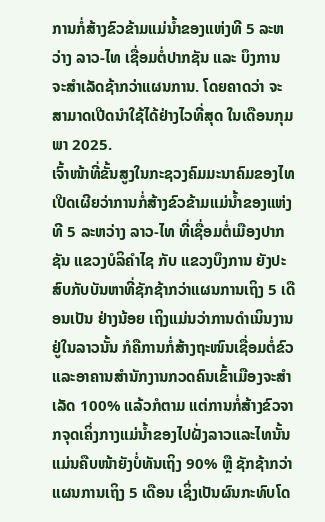ການກໍ່ສ້າງຂົວຂ້າມແມ່ນໍ້າຂອງແຫ່ງທີ 5 ລະຫວ່າງ ລາວ-ໄທ ເຊື່ອມຕໍ່ປາກຊັນ ແລະ ບຶງການ ຈະສໍາເລັດຊ້າກວ່າແຜນການ. ໂດຍຄາດວ່າ ຈະສາມາດເປີດນຳໃຊ້ໄດ້ຢ່າງໄວທີ່ສຸດ ໃນເດືອນກຸມພາ 2025.
ເຈົ້າໜ້າທີ່ຂັ້ນສູງໃນກະຊວງຄົມມະນາຄົມຂອງໄທ ເປີດເຜີຍວ່າການກໍ່ສ້າງຂົວຂ້າມແມ່ນໍ້າຂອງແຫ່ງທີ 5 ລະຫວ່າງ ລາວ-ໄທ ທີ່ເຊື່ອມຕໍ່ເມືອງປາກຊັນ ແຂວງບໍລິຄໍາໄຊ ກັບ ແຂວງບຶງການ ຍັງປະສົບກັບບັນຫາທີ່ຊັກຊ້າກວ່າແຜນການເຖິງ 5 ເດືອນເປັນ ຢ່າງນ້ອຍ ເຖິງແມ່ນວ່າການດຳເນິນງານຢູ່ໃນລາວນັ້ນ ກໍຄືການກໍ່ສ້າງຖະໜົນເຊື່ອມຕໍ່ຂົວ ແລະອາຄານສຳນັກງານກວດຄົນເຂົ້າເມືອງຈະສຳເລັດ 100% ແລ້ວກໍຕາມ ແຕ່ການກໍ່ສ້າງຂົວຈາກຈຸດເຄິ່ງກາງແມ່ນ້ຳຂອງໄປຝັ່ງລາວແລະໄທນັ້ນ ແມ່ນຄືບໜ້າຍັງບໍ່ທັນເຖິງ 90% ຫຼື ຊັກຊ້າກວ່າແຜນການເຖິງ 5 ເດືອນ ເຊິ່ງເປັນຜົນກະທົບໂດ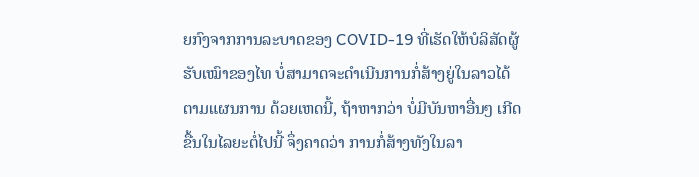ຍກົງຈາກການລະບາດຂອງ COVID-19 ທີ່ເຮັດໃຫ້ບໍລິສັດຜູ້ຮັບເໝົາຂອງໄທ ບໍ່ສາມາດຈະດຳເນີນການກໍ່ສ້າງຍູ່ໃນລາວໄດ້ຕາມແຜນການ ດ້ວຍເຫດນີ້, ຖ້າຫາກວ່າ ບໍ່ມີບັນຫາອື່ນໆ ເກີດຂື້ນໃນໄລຍະຕໍ່ໄປນີ້ ຈຶ່ງຄາດວ່າ ການກໍ່ສ້າງທັງໃນລາ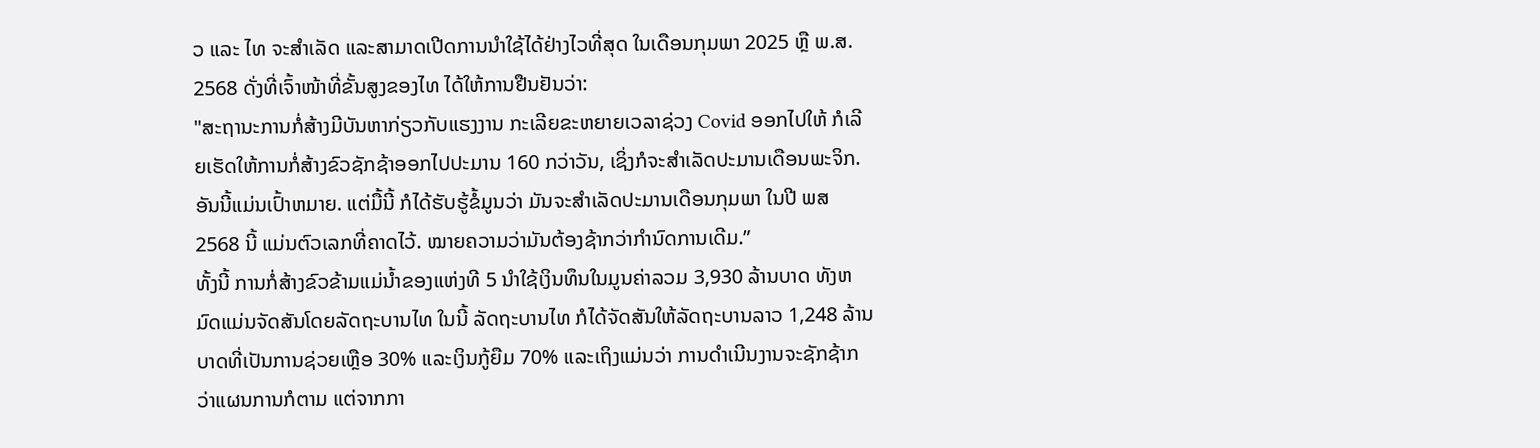ວ ແລະ ໄທ ຈະສຳເລັດ ແລະສາມາດເປີດການນຳໃຊ້ໄດ້ຢ່າງໄວທີ່ສຸດ ໃນເດືອນກຸມພາ 2025 ຫຼື ພ.ສ. 2568 ດັ່ງທີ່ເຈົ້າໜ້າທີ່ຂັ້ນສູງຂອງໄທ ໄດ້ໃຫ້ການຢືນຢັນວ່າ:
"ສະຖານະການກໍ່ສ້າງມີບັນຫາກ່ຽວກັບແຮງງານ ກະເລີຍຂະຫຍາຍເວລາຊ່ວງ Covid ອອກໄປໃຫ້ ກໍເລີຍເຮັດໃຫ້ການກໍ່ສ້າງຂົວຊັກຊ້າອອກໄປປະມານ 160 ກວ່າວັນ, ເຊິ່ງກໍຈະສໍາເລັດປະມານເດືອນພະຈິກ. ອັນນີ້ແມ່ນເປົ້າຫມາຍ. ແຕ່ມື້ນີ້ ກໍໄດ້ຮັບຮູ້ຂໍ້ມູນວ່າ ມັນຈະສໍາເລັດປະມານເດືອນກຸມພາ ໃນປີ ພສ 2568 ນີ້ ແມ່ນຕົວເລກທີ່ຄາດໄວ້. ໝາຍຄວາມວ່າມັນຕ້ອງຊ້າກວ່າກຳນົດການເດີມ.”
ທັ້ງນີ້ ການກໍ່ສ້າງຂົວຂ້າມແມ່ນໍ້າຂອງແຫ່ງທີ 5 ນຳໃຊ້ເງິນທຶນໃນມູນຄ່າລວມ 3,930 ລ້ານບາດ ທັງຫມົດແມ່ນຈັດສັນໂດຍລັດຖະບານໄທ ໃນນີ້ ລັດຖະບານໄທ ກໍໄດ້ຈັດສັນໃຫ້ລັດຖະບານລາວ 1,248 ລ້ານບາດທີ່ເປັນການຊ່ວຍເຫຼືອ 30% ແລະເງິນກູ້ຍືມ 70% ແລະເຖິງແມ່ນວ່າ ການດໍາເນີນງານຈະຊັກຊ້າກວ່າແຜນການກໍຕາມ ແຕ່ຈາກກາ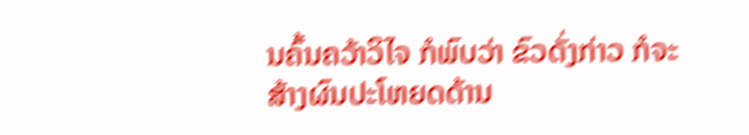ນຄົ້ນຄວ້າວິໄຈ ກໍພົບວ່າ ຂົວດັ່ງກ່າວ ກໍຈະສ້າງຜົນປະໂຫຍດດ້ານ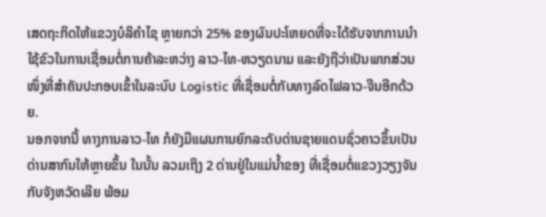ເສດຖະກິດໃຫ້ແຂວງບໍລິຄຳໄຊ ຫຼາຍກວ່າ 25% ຂອງຜົນປະໂຫຍດທີ່ຈະໄດ້ຮັບຈາກການນຳໃຊ້ຂົວໃນການເຊື່ອມຕໍ່ການຄ້າລະຫວ່າງ ລາວ-ໄທ-ຫວຽດນາມ ແລະຍັງຖືວ່າເປັນພາກສ່ວນໜຶ່ງທີ່ສຳຄັນປະກອບເຂົ້າໃນລະບົບ Logistic ທີ່ເຊື່ອມຕໍ່ກັບທາງລົດໄຟລາວ-ຈີນອີກດ້ວຍ.
ນອກຈາກນີ້ ທາງການລາວ-ໄທ ກໍຍັງມີແຜນການຍົກລະດັບດ່ານຊາຍແດນຊົ່ວຄາວຂຶ້ນເປັນດ່ານສາກົນໃຫ້ຫຼາຍຂຶ້ນ ໃນນັ້ນ ລວມເຖິງ 2 ດ່ານຢູ່ໃນແມ່ນໍ້າຂອງ ທີ່ເຊື່ອມຕໍ່ແຂວງວຽງຈັນກັບຈັງຫວັດເລີຍ ພ້ອມ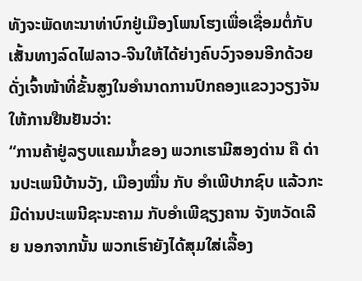ທັງຈະພັດທະນາທ່າບົກຢູ່ເມືອງໂພນໂຮງເພື່ອເຊື່ອມຕໍ່ກັບເສັ້ນທາງລົດໄຟລາວ-ຈີນໃຫ້ໄດ້ຍ່າງຄົບວົງຈອນອີກດ້ວຍ ດັ່ງເຈົ້າໜ້າທີ່ຂັ້ນສູງໃນອຳນາດການປົກຄອງແຂວງວຽງຈັນ ໃຫ້ການຢືນຢັນວ່າ:
“ການຄ້າຢູ່ລຽບແຄມນ້ຳຂອງ ພວກເຮາມີສອງດ່ານ ຄື ດ່ານປະເພນີບ້ານວັງ, ເມືອງໝື່ນ ກັບ ອຳເພີປາກຊົບ ແລ້ວກະມີດ່ານປະເພນີຊະນະຄາມ ກັບອຳເພີຊຽງຄານ ຈັງຫວັດເລີຍ ນອກຈາກນັ້ນ ພວກເຮົາຍັງໄດ້ສຸມໃສ່ເລື້ອງ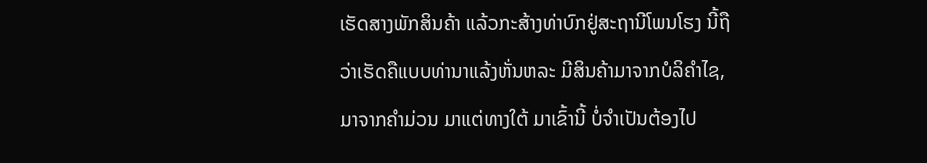ເຮັດສາງພັກສິນຄ້າ ແລ້ວກະສ້າງທ່າບົກຢູ່ສະຖານີໂພນໂຮງ ນີ້ຖືວ່າເຮັດຄືແບບທ່ານາແລ້ງຫັ່ນຫລະ ມີສິນຄ້າມາຈາກບໍລິຄໍາໄຊ, ມາຈາກຄໍາມ່ວນ ມາແຕ່ທາງໃຕ້ ມາເຂົ້ານີ້ ບໍ່ຈໍາເປັນຕ້ອງໄປ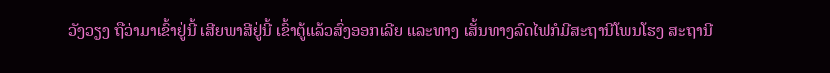ວັງວຽງ ຖືວ່າມາເຂົ້າຢູ່ນີ້ ເສີຍພາສີຢູ່ນີ້ ເຂົ້າຕູ້ແລ້ວສົ່ງອອກເລີຍ ແລະທາງ ເສັ້ນທາງລົດໄຟກໍມີສະຖານີໂພນໂຮງ ສະຖານີ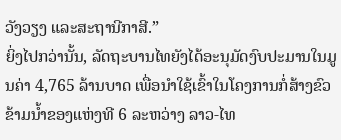ວັງວຽງ ແລະສະຖານີກາສີ.”
ຍິ່ງໄປກວ່ານັ້ນ, ລັດຖະບານໄທຍັງໄດ້ອະນຸມັດງົບປະມານໃນມູນຄ່າ 4,765 ລ້ານບາດ ເພື່ອນຳໃຊ້ເຂົ້າໃນໂຄງການກໍ່ສ້າງຂົວຂ້າມນໍ້າຂອງແຫ່ງທີ 6 ລະຫວ່າງ ລາວ-ໄທ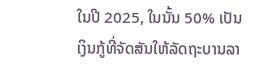ໃນປີ 2025, ໃນນັ້ນ 50% ເປັນເງິນກູ້ທີ່ຈັດສັນໃຫ້ລັດຖະບານລາ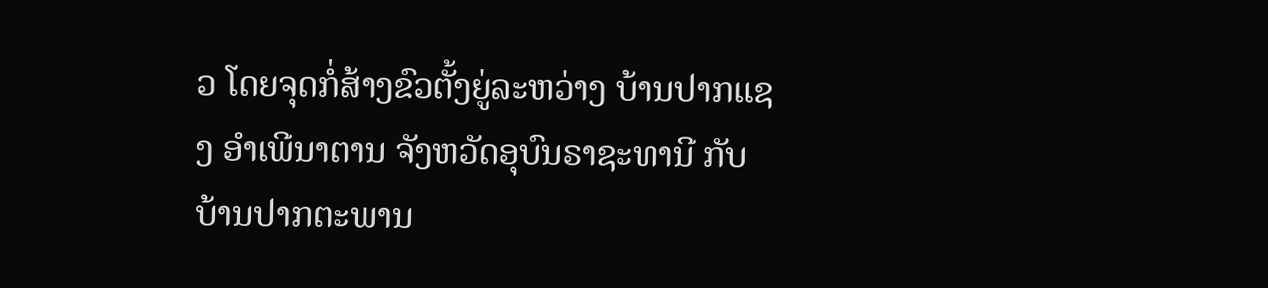ວ ໂດຍຈຸດກໍ່ສ້າງຂົວຕັ້ງຍູ່ລະຫວ່າງ ບ້ານປາກແຊງ ອຳເພີນາຕານ ຈັງຫວັດອຸບົນຣາຊະທານີ ກັບ ບ້ານປາກຕະພານ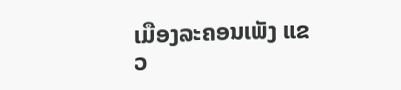ເມືອງລະຄອນເພັງ ແຂວ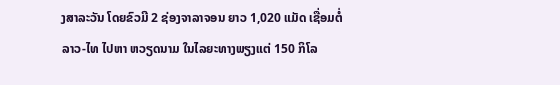ງສາລະວັນ ໂດຍຂົວມີ 2 ຊ່ອງຈາລາຈອນ ຍາວ 1,020 ແມັດ ເຊື່ອມຕໍ່ ລາວ-ໄທ ໄປຫາ ຫວຽດນາມ ໃນໄລຍະທາງພຽງແຕ່ 150 ກິໂລ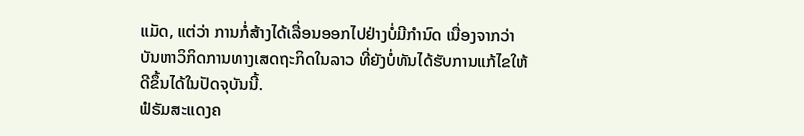ແມັດ, ແຕ່ວ່າ ການກໍ່ສ້າງໄດ້ເລື່ອນອອກໄປຢ່າງບໍ່ມີກຳນົດ ເນື່ອງຈາກວ່າ ບັນຫາວິກິດການທາງເສດຖະກິດໃນລາວ ທີ່ຍັງບໍ່ທັນໄດ້ຮັບການແກ້ໄຂໃຫ້ດີຂຶ້ນໄດ້ໃນປັດຈຸບັນນີ້.
ຟໍຣັມສະແດງຄ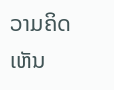ວາມຄິດເຫັນ